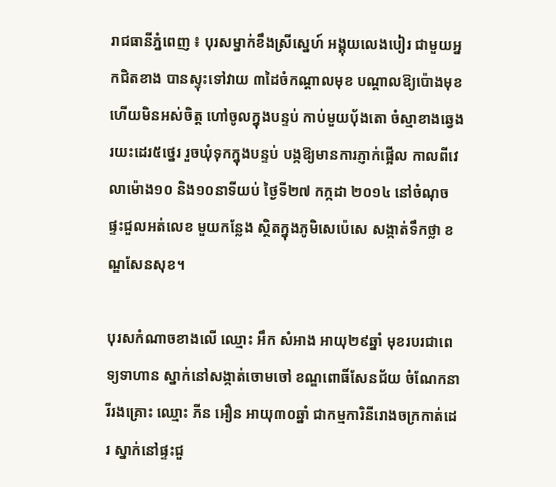រាជធានីភ្នំពេញ ៖ បុរសម្នាក់ខឹងស្រីសេ្នហ៍ អង្គុយលេងបៀរ ជាមួយអ្នកជិតខាង បានស្ទុះទៅវាយ ៣ដៃចំកណ្ដាលមុខ បណ្ដាលឱ្យប៉ោងមុខ ហើយមិនអស់ចិត្ត ហៅចូលក្នុងបន្ទប់ កាប់មួយបុ័ងតោ ចំស្មាខាងឆ្វេង រយះដេរ៥ថ្នេរ រួចឃុំទុកក្នុងបន្ទប់ បង្កឱ្យមានការភ្ញាក់ផ្អើល កាលពីវេលាម៉ោង១០ និង១០នាទីយប់ ថ្ងៃទី២៧ កក្កដា ២០១៤ នៅចំណុចផ្ទះជួលអត់លេខ មួយកន្លែង ស្ថិតក្នុងភូមិសេប៉េសេ សង្កាត់ទឹកថ្លា ខណ្ឌសែនសុខ។

បុរសកំណាចខាងលើ ឈ្មោះ អឹក សំអាង អាយុ២៩ឆ្នាំ មុខរបរជាពេទ្យទាហាន ស្នាក់នៅសង្កាត់ចោមចៅ ខណ្ឌពោធិ៍សែនជ័យ ចំណែកនារីរងគ្រោះ ឈ្មោះ ភីន អឿន អាយុ៣០ឆ្នាំ ជាកម្មការិនីរោងចក្រកាត់ដេរ ស្នាក់នៅផ្ទះជួ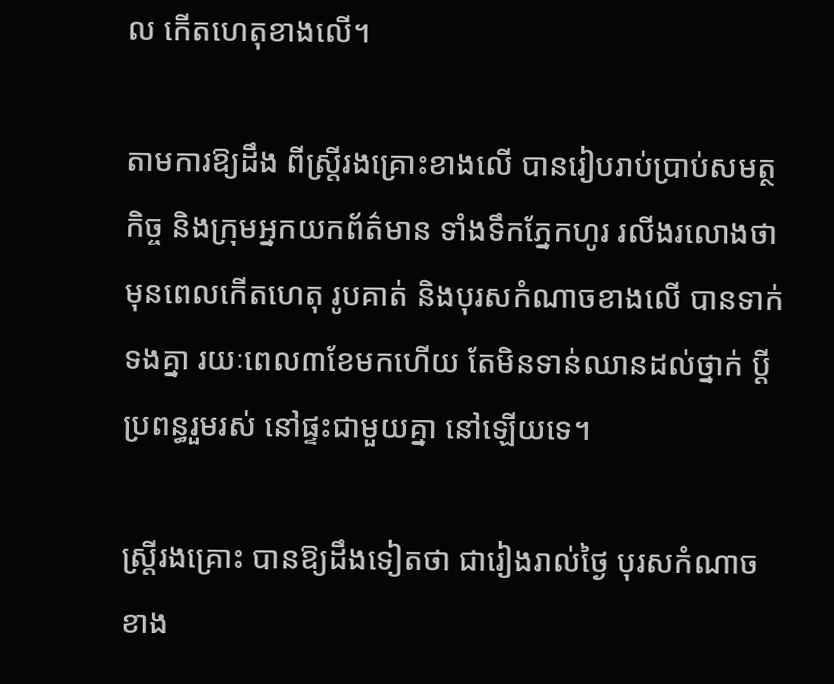ល កើតហេតុខាងលើ។

តាមការឱ្យដឹង ពីស្ត្រីរងគ្រោះខាងលើ បានរៀបរាប់ប្រាប់សមត្ថកិច្ច និងក្រុមអ្នកយកព័ត៌មាន ទាំងទឹកភ្នែកហូរ រលីងរលោងថា មុនពេលកើតហេតុ រូបគាត់ និងបុរសកំណាចខាងលើ បានទាក់ទងគ្នា រយៈពេល៣ខែមកហើយ តែមិនទាន់ឈានដល់ថ្នាក់ ប្ដីប្រពន្ធរួមរស់ នៅផ្ទះជាមួយគ្នា នៅឡើយទេ។

ស្ត្រីរងគ្រោះ បានឱ្យដឹងទៀតថា ជារៀងរាល់ថ្ងៃ បុរសកំណាចខាង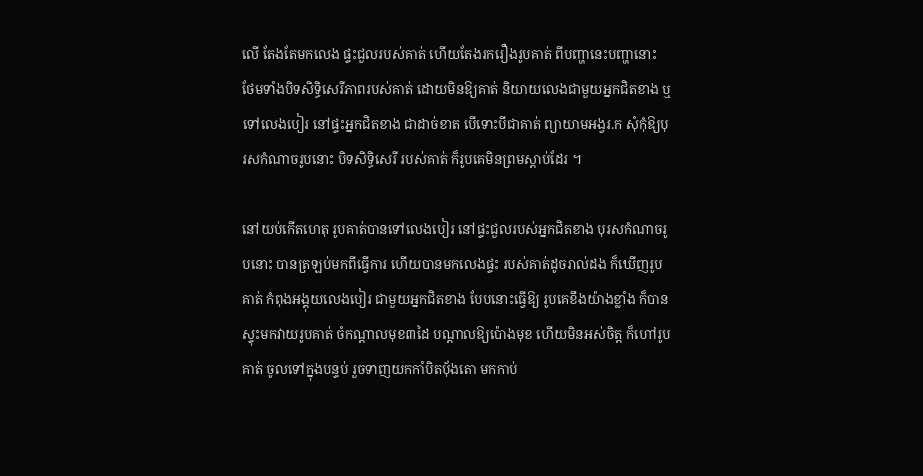លើ តែងតែមកលេង ផ្ទះជួលរបស់គាត់ ហើយតែងរករឿងរូបគាត់ ពីបញ្ហានេះបញ្ហានោះ ថែមទាំងបិទសិទ្ធិសេរីភាពរបស់គាត់ ដោយមិនឱ្យគាត់ និយាយលេងជាមួយអ្នកជិតខាង ឬទៅលេងបៀរ នៅផ្ទះអ្នកជិតខាង ជាដាច់ខាត បើទោះបីជាគាត់ ព្យាយាមអង្វរ.ក សុំកុំឱ្យបុរសកំណាចរូបនោះ បិទសិទ្ធិសេរី របស់គាត់ ក៏រូបគេមិនព្រមស្ដាប់ដែរ ។

នៅយប់កើតហេតុ រូបគាត់បានទៅលេងបៀរ នៅផ្ទះជួលរបស់អ្នកជិតខាង បុរសកំណាចរូបនោះ បានត្រឡប់មកពីធ្វើការ ហើយបានមកលេងផ្ទះ របស់គាត់ដូចរាល់ដង ក៏ឃើញរូបគាត់ កំពុងអង្គុយលេងបៀរ ជាមួយអ្នកជិតខាង បែបនោះធ្វើឱ្យ រូបគេខឹងយ៉ាងខ្លាំង ក៏បានស្ទុះមកវាយរូបគាត់ ចំកណ្ដាលមុខ៣ដៃ បណ្ដាលឱ្យប៉ោងមុខ ហើយមិនអស់ចិត្ត ក៏ហៅរូបគាត់ ចូលទៅក្នុងបន្ទប់ រួចទាញយកកាំបិតបុ័ងតោ មកកាប់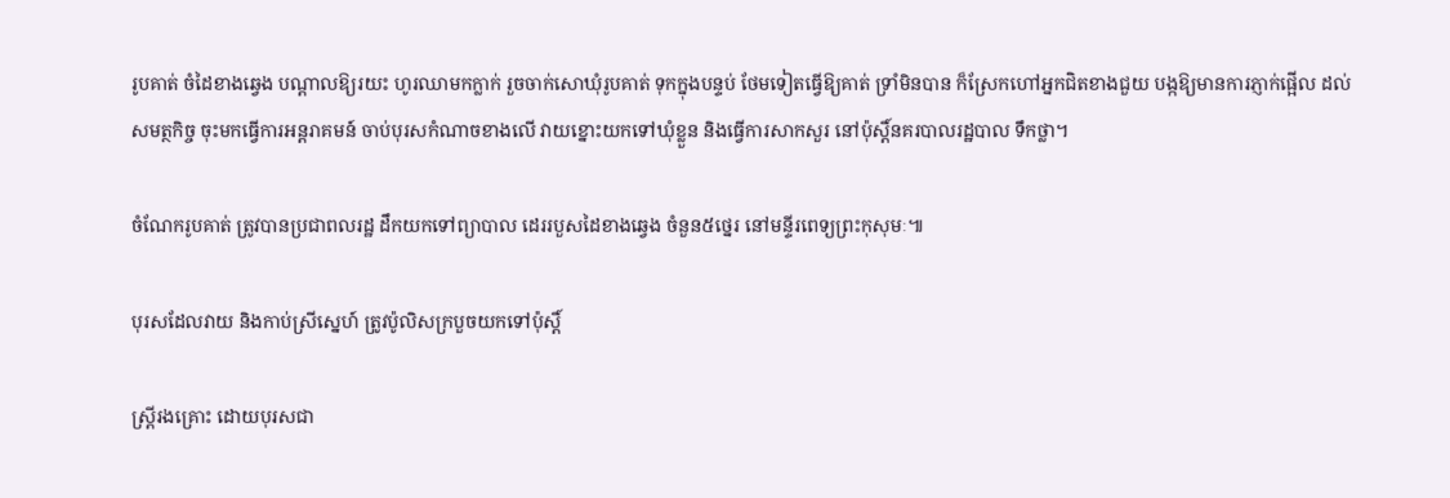រូបគាត់ ចំដៃខាងឆ្វេង បណ្ដាលឱ្យរយះ ហូរឈាមកក្លាក់ រួចចាក់សោឃុំរូបគាត់ ទុកក្នុងបន្ទប់ ថែមទៀតធ្វើឱ្យគាត់ ទ្រាំមិនបាន ក៏ស្រែកហៅអ្នកជិតខាងជួយ បង្កឱ្យមានការភ្ញាក់ផ្អើល ដល់សមត្ថកិច្ច ចុះមកធ្វើការអន្តរាគមន៍ ចាប់បុរសកំណាចខាងលើ វាយខ្នោះយកទៅឃុំខ្លួន និងធ្វើការសាកសួរ នៅប៉ុស្ដិ៍នគរបាលរដ្ឋបាល ទឹកថ្លា។

ចំណែករូបគាត់ ត្រូវបានប្រជាពលរដ្ឋ ដឹកយកទៅព្យាបាល ដេររបួសដៃខាងឆ្វេង ចំនួន៥ថ្នេរ នៅមន្ទីរពេទ្យព្រះកុសុមៈ៕

បុរសដែលវាយ និងកាប់ស្រីស្នេហ៍ ត្រូវប៉ូលិសក្របួចយកទៅប៉ុស្តិ៍

ស្ត្រីរងគ្រោះ ដោយបុរសជា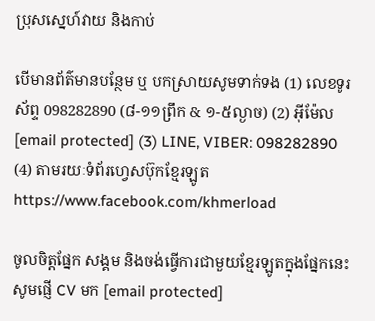ប្រុសស្នេហ៍វាយ និងកាប់

បើមានព័ត៌មានបន្ថែម ឬ បកស្រាយសូមទាក់ទង (1) លេខទូរស័ព្ទ 098282890 (៨-១១ព្រឹក & ១-៥ល្ងាច) (2) អ៊ីម៉ែល [email protected] (3) LINE, VIBER: 098282890 (4) តាមរយៈទំព័រហ្វេសប៊ុកខ្មែរឡូត https://www.facebook.com/khmerload

ចូលចិត្តផ្នែក សង្គម និងចង់ធ្វើការជាមួយខ្មែរឡូតក្នុងផ្នែកនេះ សូមផ្ញើ CV មក [email protected]